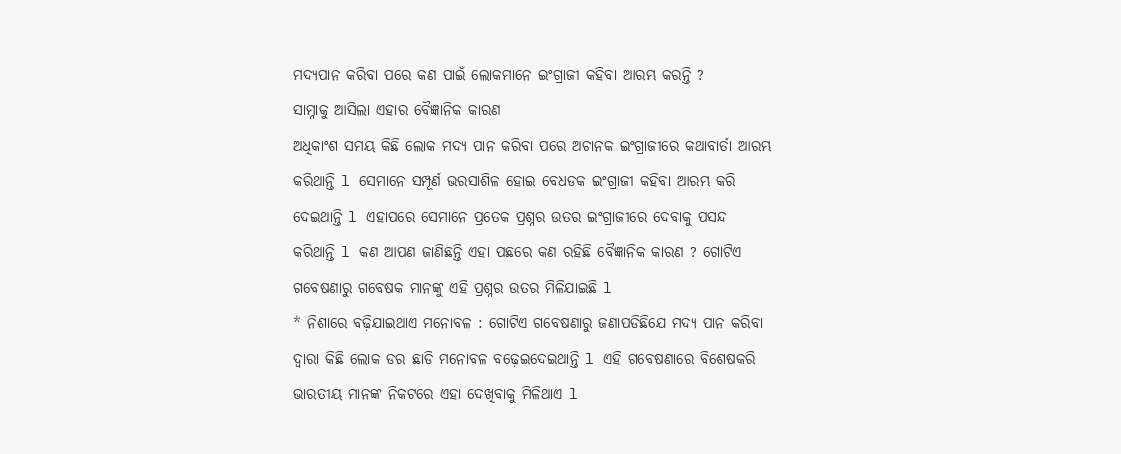ମଦ୍ୟପାନ କରିବା ପରେ କଣ ପାଇଁ ଲୋକମାନେ ଇଂଗ୍ରାଜୀ କହିବା ଆରମ୍ଭ କରନ୍ତି ?
ସାମ୍ନାକୁ ଆସିଲା ଏହାର ବୈଜ୍ଞାନିକ କାରଣ
ଅଧିକାଂଶ ସମୟ କିଛି ଲୋକ ମଦ୍ୟ ପାନ କରିବା ପରେ ଅଚାନକ ଇଂଗ୍ରାଜୀରେ କଥାବାର୍ତା ଆରମ୍ଭ କରିଥାନ୍ତି l ସେମାନେ ସମ୍ପୂର୍ଣ ଭରସାଶିଳ ହୋଇ ବେଧଡକ ଇଂଗ୍ରାଜୀ କହିବା ଆରମ୍ଭ କରି ଦେଇଥାନ୍ତି l ଏହାପରେ ସେମାନେ ପ୍ରତେକ ପ୍ରଶ୍ନର ଉତର ଇଂଗ୍ରାଜୀରେ ଦେବାକୁ ପସନ୍ଦ କରିଥାନ୍ତି l କଣ ଆପଣ ଜାଣିଛନ୍ତି ଏହା ପଛରେ କଣ ରହିଛି ବୈଜ୍ଞାନିକ କାରଣ ? ଗୋଟିଏ ଗବେଷଣାରୁ ଗବେଷକ ମାନଙ୍କୁ ଏହି ପ୍ରଶ୍ନର ଉତର ମିଳିଯାଇଛି l
* ନିଶାରେ ବଢ଼ିଯାଇଥାଏ ମନୋବଳ : ଗୋଟିଏ ଗବେଷଣାରୁ ଜଣାପଡିଛିଯେ ମଦ୍ୟ ପାନ କରିବା ଦ୍ୱାରା କିଛି ଲୋକ ଡର ଛାଡି ମନୋବଳ ବଢ଼େଇଦେଇଥାନ୍ତି l ଏହି ଗବେଷଣାରେ ବିଶେଷକରି ଭାରତୀୟ ମାନଙ୍କ ନିକଟରେ ଏହା ଦେଖିବାକୁ ମିଳିଥାଏ l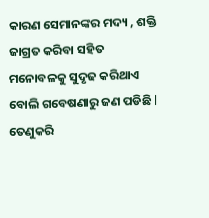କାରଣ ସେମାନଙ୍କର ମଦ୍ୟ , ଶକ୍ତି ଜାଗ୍ରତ କରିବା ସହିତ ମନୋବଳକୁ ସୁଦୃଢ କରିଥାଏ ବୋଲି ଗବେଷଣାରୁ ଜଣ ପଡିଛି l ତେଣୁକରି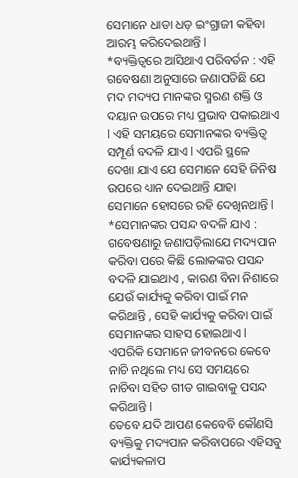ସେମାନେ ଧାଡା ଧଡ଼ ଇଂଗ୍ରାଜୀ କହିବା ଆରମ୍ଭ କରିଦେଇଥାନ୍ତି l
*ବ୍ୟକ୍ତିତ୍ୱରେ ଆସିଥାଏ ପରିବର୍ତନ : ଏହି ଗବେଷଣା ଅନୁସାରେ ଜଣାପଡିଛି ଯେ ମଦ ମଦ୍ୟପ ମାନଙ୍କର ସ୍ମରଣ ଶକ୍ତି ଓ ଦୟାନ ଉପରେ ମଧ୍ୟ ପ୍ରଭାବ ପକାଇଥାଏ l ଏହି ସମୟରେ ସେମାନଙ୍କର ବ୍ୟକ୍ତିତ୍ୱ ସମ୍ପୂର୍ଣ ବଦଳି ଯାଏ l ଏପରି ସ୍ଥଳେ ଦେଖା ଯାଏ ଯେ ସେମାନେ ସେହି ଜିନିଷ ଉପରେ ଧ୍ୟାନ ଦେଇଥାନ୍ତି ଯାହା ସେମାନେ ହୋସରେ ରହି ଦେଖିନଥାନ୍ତି l
*ସେମାନଙ୍କର ପସନ୍ଦ ବଦଳି ଯାଏ : ଗବେଷଣାରୁ ଜଣାପଡ଼ିଲାଯେ ମଦ୍ୟପାନ କରିବା ପରେ କିଛି ଲୋକଙ୍କର ପସନ୍ଦ ବଦଳି ଯାଇଥାଏ , କାରଣ ବିନା ନିଶାରେ ଯେଉଁ କାର୍ଯ୍ୟକୁ କରିବା ପାଇଁ ମନ କରିଥାନ୍ତି , ସେହି କାର୍ଯ୍ୟକୁ କରିବା ପାଇଁ ସେମାନଙ୍କର ସାହସ ହୋଇଥାଏ l ଏପରିକି ସେମାନେ ଜୀବନରେ କେବେ ନାଚି ନଥିଲେ ମଧ୍ୟ ସେ ସମୟରେ ନାଚିବା ସହିତ ଗୀତ ଗାଇବାକୁ ପସନ୍ଦ କରିଥାନ୍ତି l
ତେବେ ଯଦି ଆପଣ କେବେବି କୌଣସି ବ୍ୟକ୍ତିକୁ ମଦ୍ୟପାନ କରିବାପରେ ଏହିସବୁ କାର୍ଯ୍ୟକଳାପ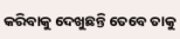କରିବାକୁ ଦେଖୁଛନ୍ତି ତେବେ ତାକୁ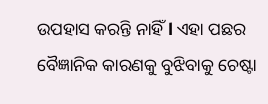ଉପହାସ କରନ୍ତି ନାହିଁ l ଏହା ପଛର ବୈଜ୍ଞାନିକ କାରଣକୁ ବୁଝିବାକୁ ଚେଷ୍ଟା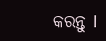କରନ୍ତୁ l